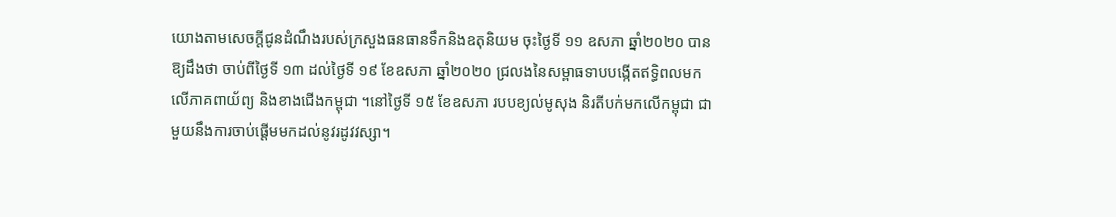យោងតាមសេចក្តីជូនដំណឹងរបស់ក្រសួងធនធានទឹកនិងឧតុនិយម ចុះថ្ងៃទី ១១ ឧសភា ឆ្នាំ២០២០ បានឱ្យដឹងថា ចាប់ពីថ្ងៃទី ១៣ ដល់ថ្ងៃទី ១៩ ខែឧសភា ឆ្នាំ២០២០ ជ្រលងនៃសម្ពាធទាបបង្កើតឥទ្ធិពលមកលើភាគពាយ័ព្យ និងខាងជើងកម្ពុជា ។នៅថ្ងៃទី ១៥ ខែឧសភា របបខ្យល់មូសុង និរតីបក់មកលើកម្ពុជា ជាមួយនឹងការចាប់ផ្តើមមកដល់នូវរដូវវស្សា។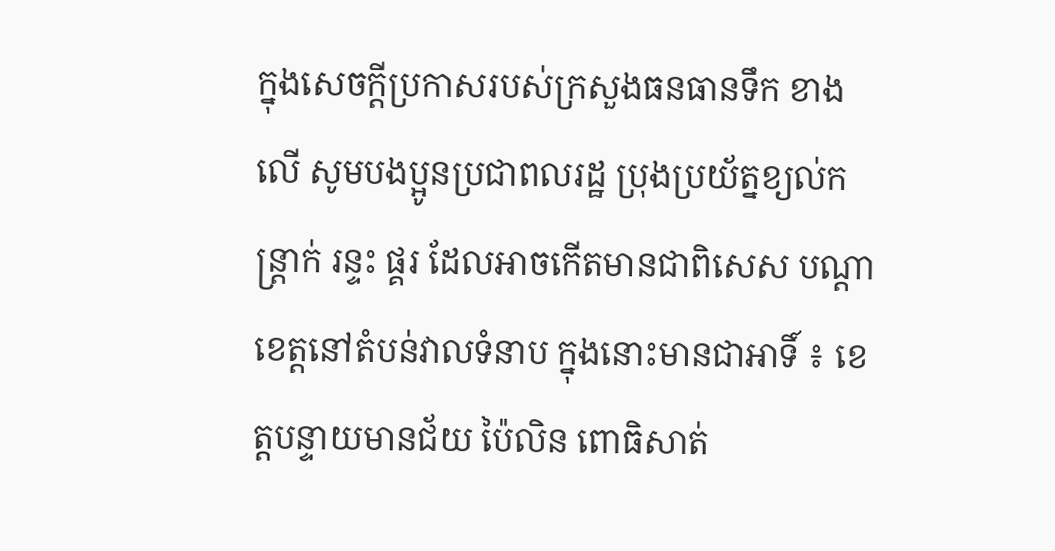ក្នុងសេចក្តីប្រកាសរបស់ក្រសួងធនធានទឹក ខាងលើ សូមបងប្អូនប្រជាពលរដ្ឋ ប្រុងប្រយ័ត្នខ្យល់កន្ត្រាក់ រន្ទះ ផ្គរ ដែលអាចកើតមានជាពិសេស បណ្តាខេត្តនៅតំបន់វាលទំនាប ក្នុងនោះមានជាអាទិ៍ ៖ ខេត្តបន្ទាយមានជ័យ ប៉ៃលិន ពោធិសាត់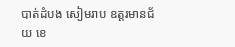បាត់ដំបង សៀមរាប ឧត្តរមានជ័យ ខេ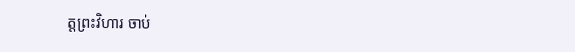ត្តព្រះវិហារ ចាប់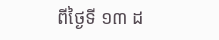ពីថ្ងៃទី ១៣ ដ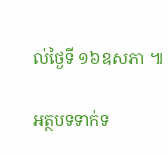ល់ថ្ងៃទី ១៦ឧសភា ៕

អត្ថបទទាក់ទ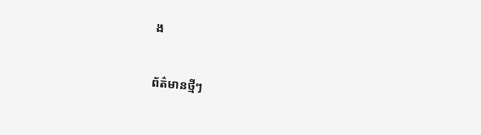ង

ព័ត៌មានថ្មីៗ